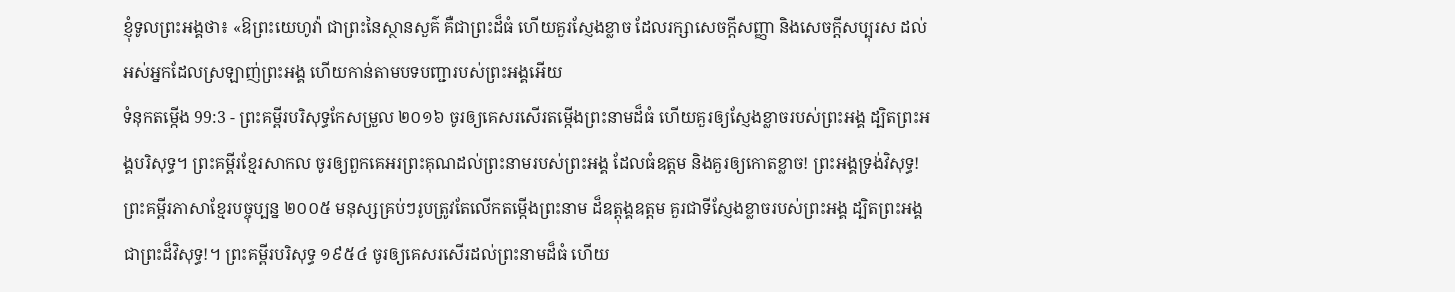ខ្ញុំទូលព្រះអង្គថា៖ «ឱព្រះយេហូវ៉ា ជាព្រះនៃស្ថានសួគ៌ គឺជាព្រះដ៏ធំ ហើយគួរស្ញែងខ្លាច ដែលរក្សាសេចក្ដីសញ្ញា និងសេចក្ដីសប្បុរស ដល់អស់អ្នកដែលស្រឡាញ់ព្រះអង្គ ហើយកាន់តាមបទបញ្ជារបស់ព្រះអង្គអើយ
ទំនុកតម្កើង 99:3 - ព្រះគម្ពីរបរិសុទ្ធកែសម្រួល ២០១៦ ចូរឲ្យគេសរសើរតម្កើងព្រះនាមដ៏ធំ ហើយគួរឲ្យស្ញែងខ្លាចរបស់ព្រះអង្គ ដ្បិតព្រះអង្គបរិសុទ្ធ។ ព្រះគម្ពីរខ្មែរសាកល ចូរឲ្យពួកគេអរព្រះគុណដល់ព្រះនាមរបស់ព្រះអង្គ ដែលធំឧត្ដម និងគួរឲ្យកោតខ្លាច! ព្រះអង្គទ្រង់វិសុទ្ធ! ព្រះគម្ពីរភាសាខ្មែរបច្ចុប្បន្ន ២០០៥ មនុស្សគ្រប់ៗរូបត្រូវតែលើកតម្កើងព្រះនាម ដ៏ឧត្ដុង្គឧត្ដម គួរជាទីស្ញែងខ្លាចរបស់ព្រះអង្គ ដ្បិតព្រះអង្គជាព្រះដ៏វិសុទ្ធ!។ ព្រះគម្ពីរបរិសុទ្ធ ១៩៥៤ ចូរឲ្យគេសរសើរដល់ព្រះនាមដ៏ធំ ហើយ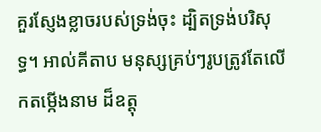គួរស្ញែងខ្លាចរបស់ទ្រង់ចុះ ដ្បិតទ្រង់បរិសុទ្ធ។ អាល់គីតាប មនុស្សគ្រប់ៗរូបត្រូវតែលើកតម្កើងនាម ដ៏ឧត្ដុ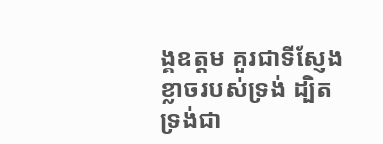ង្គឧត្ដម គួរជាទីស្ញែងខ្លាចរបស់ទ្រង់ ដ្បិតទ្រង់ជា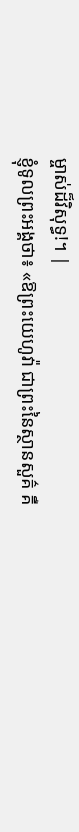ម្ចាស់ដ៏វិសុទ្ធ!។ |
ខ្ញុំទូលព្រះអង្គថា៖ «ឱព្រះយេហូវ៉ា ជាព្រះនៃស្ថានសួគ៌ គឺ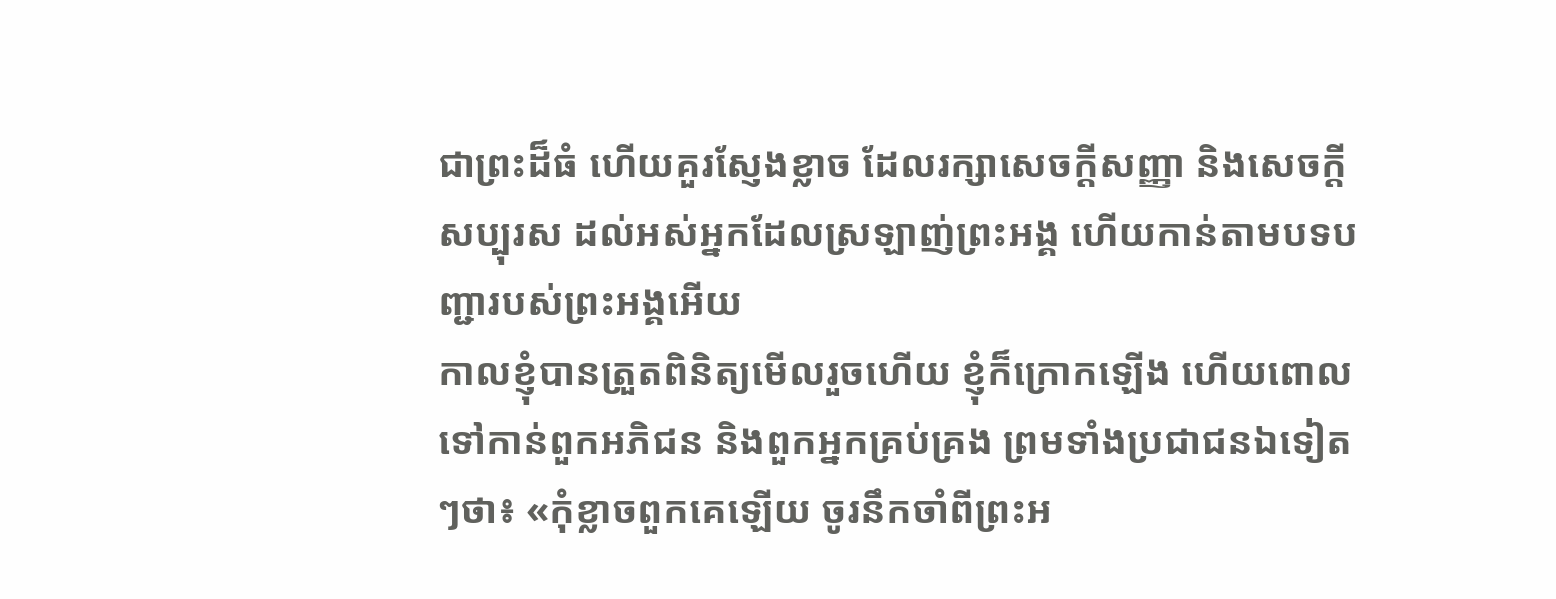ជាព្រះដ៏ធំ ហើយគួរស្ញែងខ្លាច ដែលរក្សាសេចក្ដីសញ្ញា និងសេចក្ដីសប្បុរស ដល់អស់អ្នកដែលស្រឡាញ់ព្រះអង្គ ហើយកាន់តាមបទបញ្ជារបស់ព្រះអង្គអើយ
កាលខ្ញុំបានត្រួតពិនិត្យមើលរួចហើយ ខ្ញុំក៏ក្រោកឡើង ហើយពោលទៅកាន់ពួកអភិជន និងពួកអ្នកគ្រប់គ្រង ព្រមទាំងប្រជាជនឯទៀតៗថា៖ «កុំខ្លាចពួកគេឡើយ ចូរនឹកចាំពីព្រះអ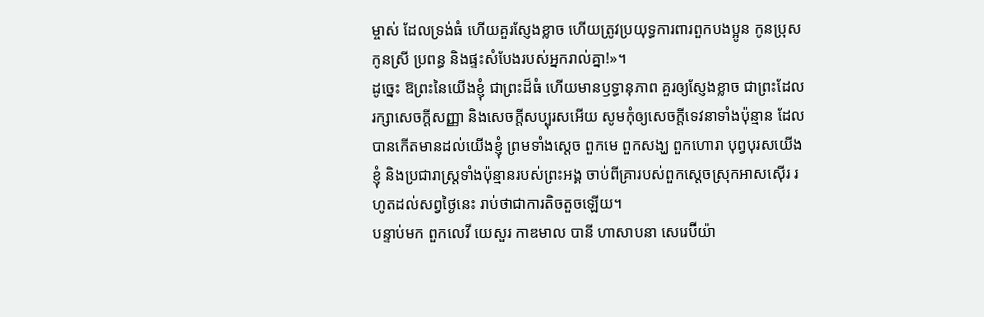ម្ចាស់ ដែលទ្រង់ធំ ហើយគួរស្ញែងខ្លាច ហើយត្រូវប្រយុទ្ធការពារពួកបងប្អូន កូនប្រុស កូនស្រី ប្រពន្ធ និងផ្ទះសំបែងរបស់អ្នករាល់គ្នា!»។
ដូច្នេះ ឱព្រះនៃយើងខ្ញុំ ជាព្រះដ៏ធំ ហើយមានឫទ្ធានុភាព គួរឲ្យស្ញែងខ្លាច ជាព្រះដែលរក្សាសេចក្ដីសញ្ញា និងសេចក្ដីសប្បុរសអើយ សូមកុំឲ្យសេចក្ដីទេវនាទាំងប៉ុន្មាន ដែលបានកើតមានដល់យើងខ្ញុំ ព្រមទាំងស្តេច ពួកមេ ពួកសង្ឃ ពួកហោរា បុព្វបុរសយើងខ្ញុំ និងប្រជារាស្ត្រទាំងប៉ុន្មានរបស់ព្រះអង្គ ចាប់ពីគ្រារបស់ពួកស្តេចស្រុកអាសស៊ើរ រហូតដល់សព្វថ្ងៃនេះ រាប់ថាជាការតិចតួចឡើយ។
បន្ទាប់មក ពួកលេវី យេសួរ កាឌមាល បានី ហាសាបនា សេរេប៊ីយ៉ា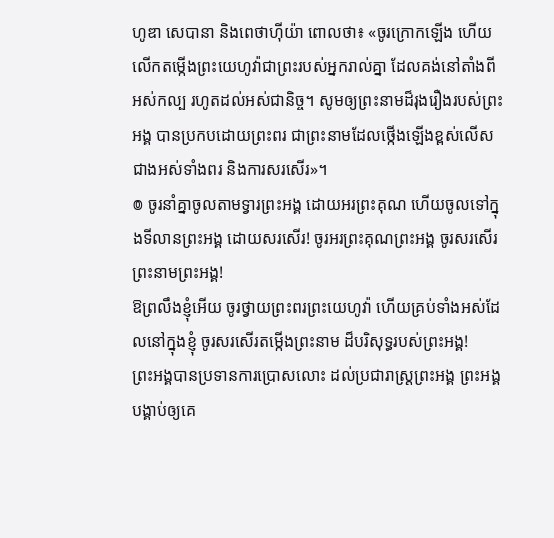ហូឌា សេបានា និងពេថាហ៊ីយ៉ា ពោលថា៖ «ចូរក្រោកឡើង ហើយលើកតម្កើងព្រះយេហូវ៉ាជាព្រះរបស់អ្នករាល់គ្នា ដែលគង់នៅតាំងពីអស់កល្ប រហូតដល់អស់ជានិច្ច។ សូមឲ្យព្រះនាមដ៏រុងរឿងរបស់ព្រះអង្គ បានប្រកបដោយព្រះពរ ជាព្រះនាមដែលថ្កើងឡើងខ្ពស់លើសជាងអស់ទាំងពរ និងការសរសើរ»។
៙ ចូរនាំគ្នាចូលតាមទ្វារព្រះអង្គ ដោយអរព្រះគុណ ហើយចូលទៅក្នុងទីលានព្រះអង្គ ដោយសរសើរ! ចូរអរព្រះគុណព្រះអង្គ ចូរសរសើរព្រះនាមព្រះអង្គ!
ឱព្រលឹងខ្ញុំអើយ ចូរថ្វាយព្រះពរព្រះយេហូវ៉ា ហើយគ្រប់ទាំងអស់ដែលនៅក្នុងខ្ញុំ ចូរសរសើរតម្កើងព្រះនាម ដ៏បរិសុទ្ធរបស់ព្រះអង្គ!
ព្រះអង្គបានប្រទានការប្រោសលោះ ដល់ប្រជារាស្ត្រព្រះអង្គ ព្រះអង្គបង្គាប់ឲ្យគេ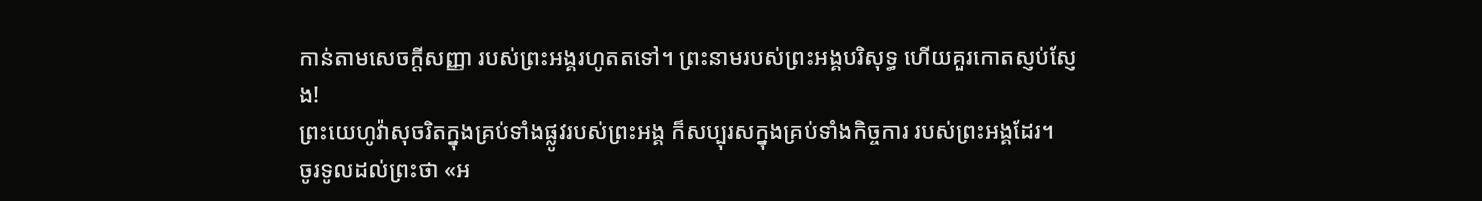កាន់តាមសេចក្ដីសញ្ញា របស់ព្រះអង្គរហូតតទៅ។ ព្រះនាមរបស់ព្រះអង្គបរិសុទ្ធ ហើយគួរកោតស្ញប់ស្ញែង!
ព្រះយេហូវ៉ាសុចរិតក្នុងគ្រប់ទាំងផ្លូវរបស់ព្រះអង្គ ក៏សប្បុរសក្នុងគ្រប់ទាំងកិច្ចការ របស់ព្រះអង្គដែរ។
ចូរទូលដល់ព្រះថា «អ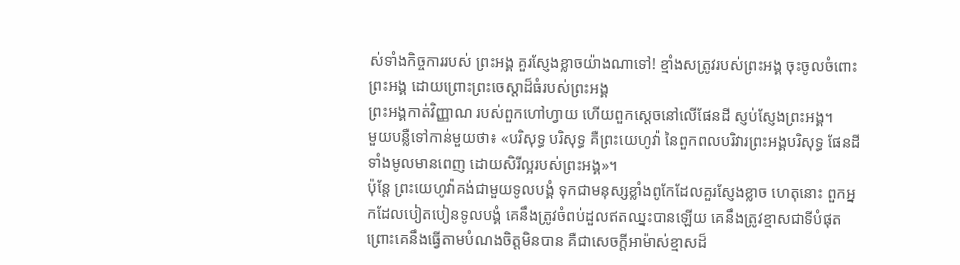ស់ទាំងកិច្ចការរបស់ ព្រះអង្គ គួរស្ញែងខ្លាចយ៉ាងណាទៅ! ខ្មាំងសត្រូវរបស់ព្រះអង្គ ចុះចូលចំពោះព្រះអង្គ ដោយព្រោះព្រះចេស្ដាដ៏ធំរបស់ព្រះអង្គ
ព្រះអង្គកាត់វិញ្ញាណ របស់ពួកហៅហ្វាយ ហើយពួកស្ដេចនៅលើផែនដី ស្ញប់ស្ញែងព្រះអង្គ។
មួយបន្លឺទៅកាន់មួយថា៖ «បរិសុទ្ធ បរិសុទ្ធ គឺព្រះយេហូវ៉ា នៃពួកពលបរិវារព្រះអង្គបរិសុទ្ធ ផែនដីទាំងមូលមានពេញ ដោយសិរីល្អរបស់ព្រះអង្គ»។
ប៉ុន្តែ ព្រះយេហូវ៉ាគង់ជាមួយទូលបង្គំ ទុកជាមនុស្សខ្លាំងពូកែដែលគួរស្ញែងខ្លាច ហេតុនោះ ពួកអ្នកដែលបៀតបៀនទូលបង្គំ គេនឹងត្រូវចំពប់ដួលឥតឈ្នះបានឡើយ គេនឹងត្រូវខ្មាសជាទីបំផុត ព្រោះគេនឹងធ្វើតាមបំណងចិត្តមិនបាន គឺជាសេចក្ដីអាម៉ាស់ខ្មាសដ៏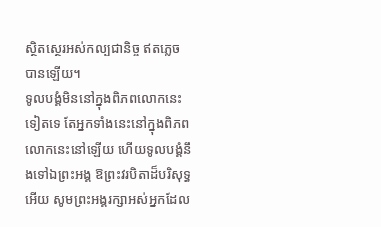ស្ថិតស្ថេរអស់កល្បជានិច្ច ឥតភ្លេចបានឡើយ។
ទូលបង្គំមិននៅក្នុងពិភពលោកនេះទៀតទេ តែអ្នកទាំងនេះនៅក្នុងពិភពលោកនេះនៅឡើយ ហើយទូលបង្គំនឹងទៅឯព្រះអង្គ ឱព្រះវរបិតាដ៏បរិសុទ្ធអើយ សូមព្រះអង្គរក្សាអស់អ្នកដែល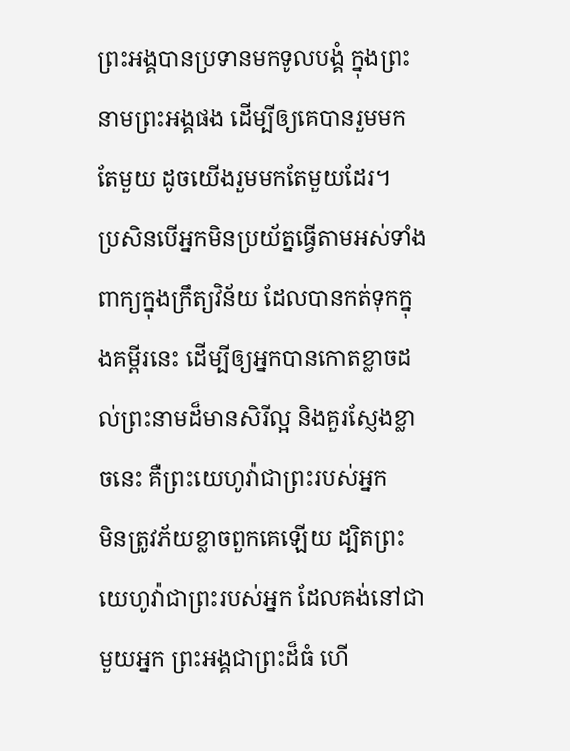ព្រះអង្គបានប្រទានមកទូលបង្គំ ក្នុងព្រះនាមព្រះអង្គផង ដើម្បីឲ្យគេបានរួមមកតែមួយ ដូចយើងរួមមកតែមួយដែរ។
ប្រសិនបើអ្នកមិនប្រយ័ត្នធ្វើតាមអស់ទាំងពាក្យក្នុងក្រឹត្យវិន័យ ដែលបានកត់ទុកក្នុងគម្ពីរនេះ ដើម្បីឲ្យអ្នកបានកោតខ្លាចដល់ព្រះនាមដ៏មានសិរីល្អ និងគួរស្ញែងខ្លាចនេះ គឺព្រះយេហូវ៉ាជាព្រះរបស់អ្នក
មិនត្រូវភ័យខ្លាចពួកគេឡើយ ដ្បិតព្រះយេហូវ៉ាជាព្រះរបស់អ្នក ដែលគង់នៅជាមួយអ្នក ព្រះអង្គជាព្រះដ៏ធំ ហើ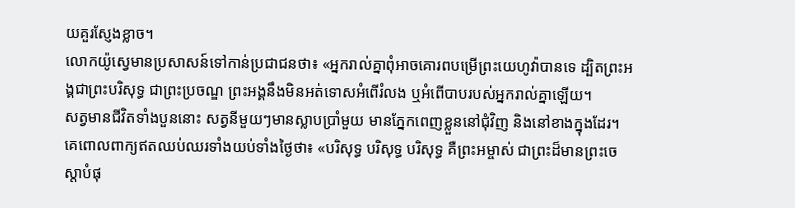យគួរស្ញែងខ្លាច។
លោកយ៉ូស្វេមានប្រសាសន៍ទៅកាន់ប្រជាជនថា៖ «អ្នករាល់គ្នាពុំអាចគោរពបម្រើព្រះយេហូវ៉ាបានទេ ដ្បិតព្រះអង្គជាព្រះបរិសុទ្ធ ជាព្រះប្រចណ្ឌ ព្រះអង្គនឹងមិនអត់ទោសអំពើរំលង ឬអំពើបាបរបស់អ្នករាល់គ្នាឡើយ។
សត្វមានជីវិតទាំងបួននោះ សត្វនីមួយៗមានស្លាបប្រាំមួយ មានភ្នែកពេញខ្លួននៅជុំវិញ និងនៅខាងក្នុងដែរ។ គេពោលពាក្យឥតឈប់ឈរទាំងយប់ទាំងថ្ងៃថា៖ «បរិសុទ្ធ បរិសុទ្ធ បរិសុទ្ធ គឺព្រះអម្ចាស់ ជាព្រះដ៏មានព្រះចេស្តាបំផុ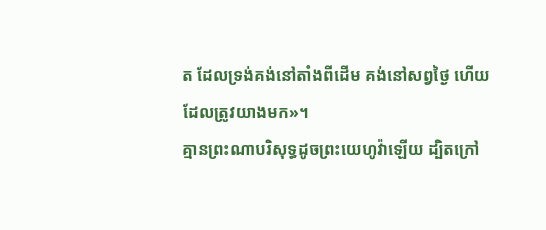ត ដែលទ្រង់គង់នៅតាំងពីដើម គង់នៅសព្វថ្ងៃ ហើយដែលត្រូវយាងមក»។
គ្មានព្រះណាបរិសុទ្ធដូចព្រះយេហូវ៉ាឡើយ ដ្បិតក្រៅ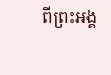ពីព្រះអង្គ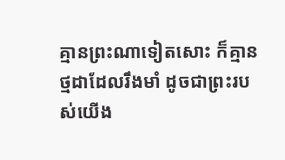គ្មានព្រះណាទៀតសោះ ក៏គ្មានថ្មដាដែលរឹងមាំ ដូចជាព្រះរបស់យើង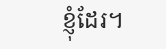ខ្ញុំដែរ។